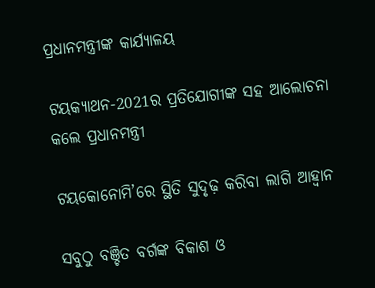ପ୍ରଧାନମନ୍ତ୍ରୀଙ୍କ କାର୍ଯ୍ୟାଳୟ

ଟୟକ୍ୟାଥନ-2021ର ପ୍ରତିଯୋଗୀଙ୍କ ସହ ଆଲୋଚନା କଲେ ପ୍ରଧାନମନ୍ତ୍ରୀ

ଟୟକୋନୋମି’ରେ ସ୍ଥିତି ସୁଦୃଢ଼ କରିବା ଲାଗି ଆହ୍ବାନ

ସବୁଠୁ ବଞ୍ଚିତ ବର୍ଗଙ୍କ ବିକାଶ ଓ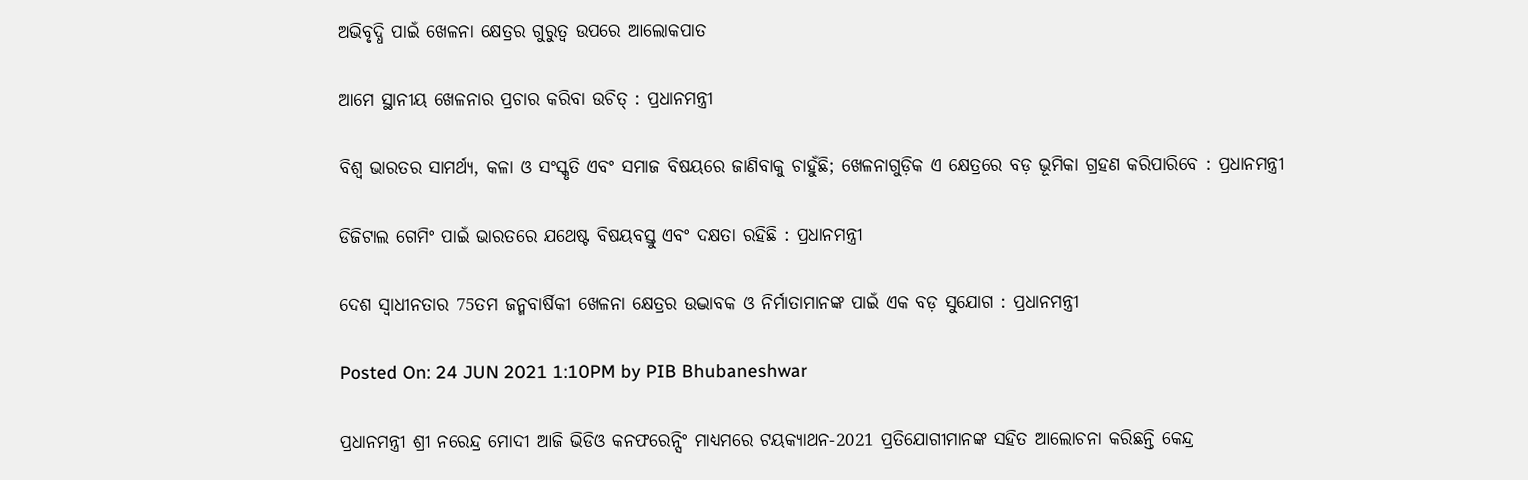ଅଭିବୃଦ୍ଧି ପାଇଁ ଖେଳନା କ୍ଷେତ୍ରର ଗୁରୁତ୍ବ ଉପରେ ଆଲୋକପାତ

ଆମେ ସ୍ଥାନୀୟ ଖେଳନାର ପ୍ରଚାର କରିବା ଉଚିତ୍ : ପ୍ରଧାନମନ୍ତ୍ରୀ

ବିଶ୍ବ ଭାରତର ସାମର୍ଥ୍ୟ, କଳା ଓ ସଂସ୍କୃତି ଏବଂ ସମାଜ ବିଷୟରେ ଜାଣିବାକୁ ଚାହୁଁଛି; ଖେଳନାଗୁଡ଼ିକ ଏ କ୍ଷେତ୍ରରେ ବଡ଼ ଭୂମିକା ଗ୍ରହଣ କରିପାରିବେ : ପ୍ରଧାନମନ୍ତ୍ରୀ

ଡିଜିଟାଲ ଗେମିଂ ପାଇଁ ଭାରତରେ ଯଥେଷ୍ଟ ବିଷୟବସ୍ତୁ ଏବଂ ଦକ୍ଷତା ରହିଛି : ପ୍ରଧାନମନ୍ତ୍ରୀ

ଦେଶ ସ୍ବାଧୀନତାର 75ତମ ଜନ୍ମବାର୍ଷିକୀ ଖେଳନା କ୍ଷେତ୍ରର ଉଦ୍ଭାବକ ଓ ନିର୍ମାତାମାନଙ୍କ ପାଇଁ ଏକ ବଡ଼ ସୁଯୋଗ : ପ୍ରଧାନମନ୍ତ୍ରୀ

Posted On: 24 JUN 2021 1:10PM by PIB Bhubaneshwar

ପ୍ରଧାନମନ୍ତ୍ରୀ ଶ୍ରୀ ନରେନ୍ଦ୍ର ମୋଦୀ ଆଜି ଭିଡିଓ କନଫରେନ୍ସିଂ ମାଧ୍ୟମରେ ଟୟକ୍ୟାଥନ-2021 ପ୍ରତିଯୋଗୀମାନଙ୍କ ସହିତ ଆଲୋଚନା କରିଛନ୍ତି କେନ୍ଦ୍ର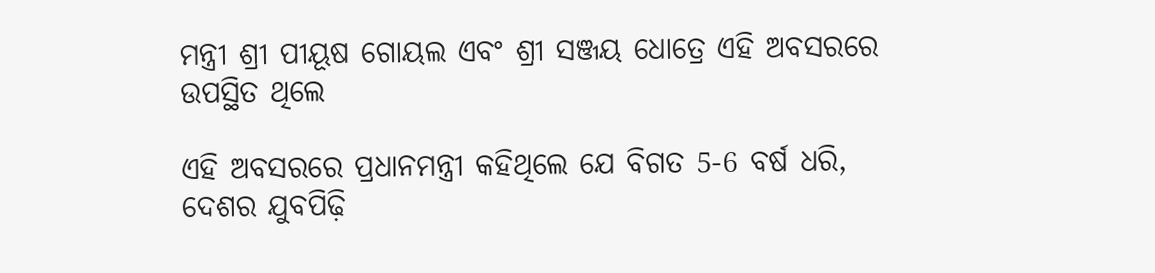ମନ୍ତ୍ରୀ ଶ୍ରୀ ପୀୟୂଷ ଗୋୟଲ ଏବଂ ଶ୍ରୀ ସଞ୍ଜୟ ଧୋତ୍ରେ ଏହି ଅବସରରେ ଉପସ୍ଥିତ ଥିଲେ

ଏହି ଅବସରରେ ପ୍ରଧାନମନ୍ତ୍ରୀ କହିଥିଲେ ଯେ ବିଗତ 5-6 ବର୍ଷ ଧରି, ଦେଶର ଯୁବପିଢ଼ି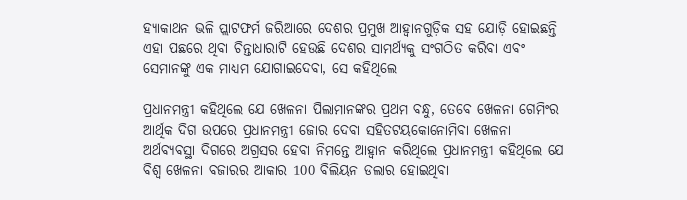ହ୍ୟାକାଥନ ଭଳି ପ୍ଲାଟଫର୍ମ ଜରିଆରେ ଦେଶର ପ୍ରମୁଖ ଆହ୍ବାନଗୁଡ଼ିକ ସହ ଯୋଡ଼ି ହୋଇଛନ୍ତି ଏହା ପଛରେ ଥିବା ଚିନ୍ତାଧାରାଟି ହେଉଛି ଦେଶର ସାମର୍ଥ୍ୟକୁ ସଂଗଠିତ କରିବା ଏବଂ ସେମାନଙ୍କୁ ଏକ ମାଧ୍ୟମ ଯୋଗାଇଦେବା, ସେ କହିଥିଲେ

ପ୍ରଧାନମନ୍ତ୍ରୀ କହିଥିଲେ ଯେ ଖେଳନା ପିଲାମାନଙ୍କର ପ୍ରଥମ ବନ୍ଧୁ, ତେବେ ଖେଳନା ଗେମିଂର ଆର୍ଥିକ ଦିଗ ଉପରେ ପ୍ରଧାନମନ୍ତ୍ରୀ ଜୋର ଦେବା ସହିତଟୟକୋନୋମିବା ଖେଳନା ଅର୍ଥବ୍ୟବସ୍ଥା ଦିଗରେ ଅଗ୍ରସର ହେବା ନିମନ୍ତେ ଆହ୍ବାନ କରିଥିଲେ ପ୍ରଧାନମନ୍ତ୍ରୀ କହିଥିଲେ ଯେ ବିଶ୍ବ ଖେଳନା ବଜାରର ଆକାର 100 ବିଲିୟନ ଡଲାର ହୋଇଥିବା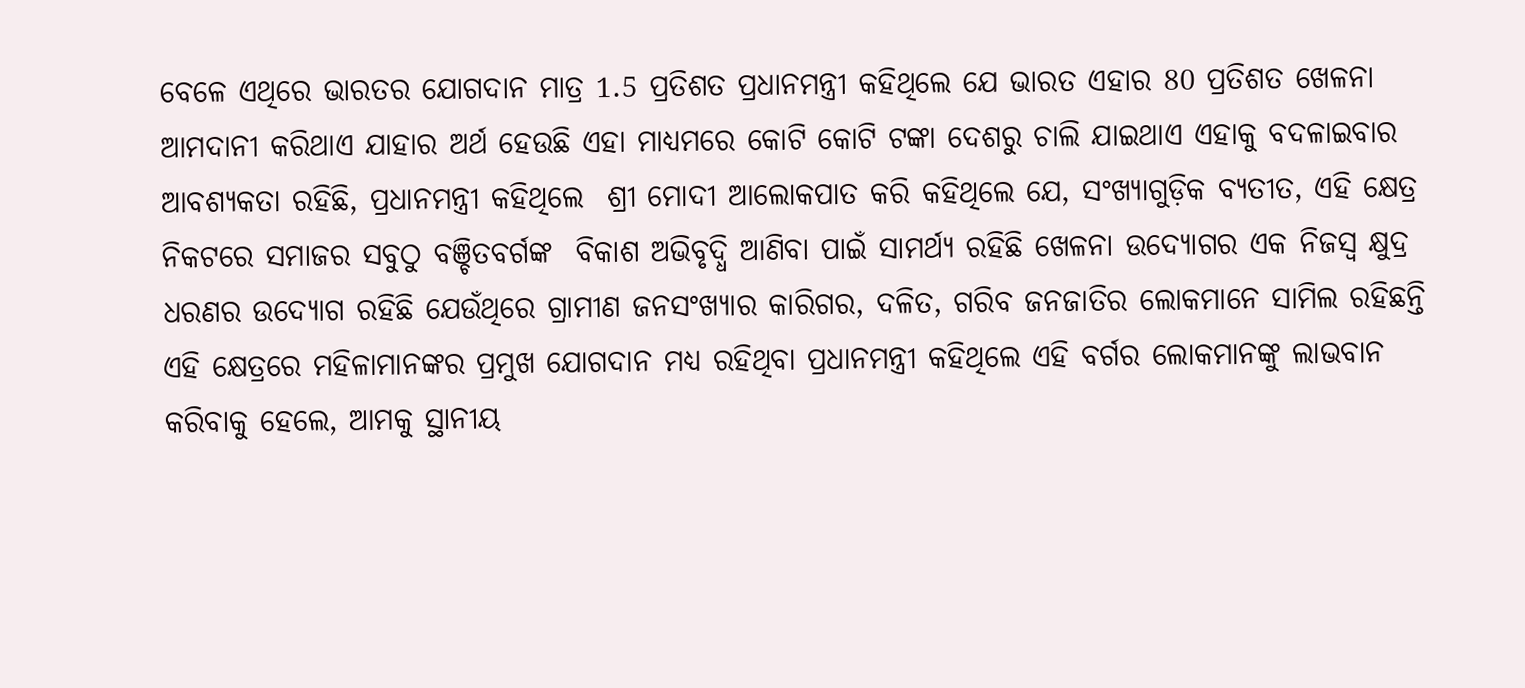ବେଳେ ଏଥିରେ ଭାରତର ଯୋଗଦାନ ମାତ୍ର 1.5 ପ୍ରତିଶତ ପ୍ରଧାନମନ୍ତ୍ରୀ କହିଥିଲେ ଯେ ଭାରତ ଏହାର 80 ପ୍ରତିଶତ ଖେଳନା ଆମଦାନୀ କରିଥାଏ ଯାହାର ଅର୍ଥ ହେଉଛି ଏହା ମାଧ୍ୟମରେ କୋଟି କୋଟି ଟଙ୍କା ଦେଶରୁ ଚାଲି ଯାଇଥାଏ ଏହାକୁ ବଦଳାଇବାର ଆବଶ୍ୟକତା ରହିଛି, ପ୍ରଧାନମନ୍ତ୍ରୀ କହିଥିଲେ  ଶ୍ରୀ ମୋଦୀ ଆଲୋକପାତ କରି କହିଥିଲେ ଯେ, ସଂଖ୍ୟାଗୁଡ଼ିକ ବ୍ୟତୀତ, ଏହି କ୍ଷେତ୍ର ନିକଟରେ ସମାଜର ସବୁଠୁ ବଞ୍ଚିତବର୍ଗଙ୍କ  ବିକାଶ ଅଭିବୃଦ୍ଧି ଆଣିବା ପାଇଁ ସାମର୍ଥ୍ୟ ରହିଛି ଖେଳନା ଉଦ୍ୟୋଗର ଏକ ନିଜସ୍ବ କ୍ଷୁଦ୍ର ଧରଣର ଉଦ୍ୟୋଗ ରହିଛି ଯେଉଁଥିରେ ଗ୍ରାମୀଣ ଜନସଂଖ୍ୟାର କାରିଗର, ଦଳିତ, ଗରିବ ଜନଜାତିର ଲୋକମାନେ ସାମିଲ ରହିଛନ୍ତି ଏହି କ୍ଷେତ୍ରରେ ମହିଳାମାନଙ୍କର ପ୍ରମୁଖ ଯୋଗଦାନ ମଧ୍ୟ ରହିଥିବା ପ୍ରଧାନମନ୍ତ୍ରୀ କହିଥିଲେ ଏହି ବର୍ଗର ଲୋକମାନଙ୍କୁ ଲାଭବାନ କରିବାକୁ ହେଲେ, ଆମକୁ ସ୍ଥାନୀୟ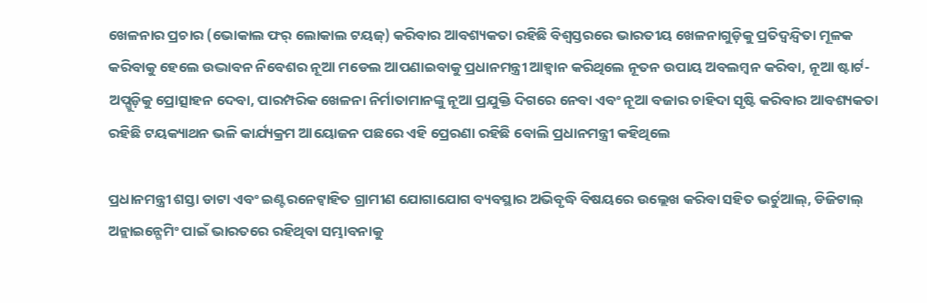ଖେଳନାର ପ୍ରଚାର (ଭୋକାଲ ଫର୍ ଲୋକାଲ ଟୟଜ୍) କରିବାର ଆବଶ୍ୟକତା ରହିଛି ବିଶ୍ବସ୍ତରରେ ଭାରତୀୟ ଖେଳନାଗୁଡ଼ିକୁ ପ୍ରତିଦ୍ବନ୍ଦ୍ବିତା ମୂଳକ କରିବାକୁ ହେଲେ ଉଦ୍ଭାବନ ନିବେଶର ନୂଆ ମଡେଲ ଆପଣାଇବାକୁ ପ୍ରଧାନମନ୍ତ୍ରୀ ଆହ୍ବାନ କରିଥିଲେ ନୂତନ ଉପାୟ ଅବଲମ୍ବନ କରିବା, ନୂଆ ଷ୍ଟାର୍ଟ-ଅପ୍ଗୁଡ଼ିକୁ ପ୍ରୋତ୍ସାହନ ଦେବା, ପାରମ୍ପରିକ ଖେଳନା ନିର୍ମାତାମାନଙ୍କୁ ନୂଆ ପ୍ରଯୁକ୍ତି ଦିଗରେ ନେବା ଏବଂ ନୂଆ ବଜାର ଚାହିଦା ସୃଷ୍ଟି କରିବାର ଆବଶ୍ୟକତା ରହିଛି ଟୟକ୍ୟାଥନ ଭଳି କାର୍ଯ୍ୟକ୍ରମ ଆୟୋଜନ ପଛରେ ଏହି ପ୍ରେରଣା ରହିଛି ବୋଲି ପ୍ରଧାନମନ୍ତ୍ରୀ କହିଥିଲେ

ପ୍ରଧାନମନ୍ତ୍ରୀ ଶସ୍ତା ଡାଟା ଏବଂ ଇଣ୍ଟରନେଟ୍ବାହିତ ଗ୍ରାମୀଣ ଯୋଗାଯୋଗ ବ୍ୟବସ୍ଥାର ଅଭିବୃଦ୍ଧି ବିଷୟରେ ଉଲ୍ଲେଖ କରିବା ସହିତ ଭର୍ଚୁଆଲ୍‌, ଡିଜିଟାଲ୍ ଅନ୍ଲାଇନ୍ଗେମିଂ ପାଇଁ ଭାରତରେ ରହିଥିବା ସମ୍ଭାବନାକୁ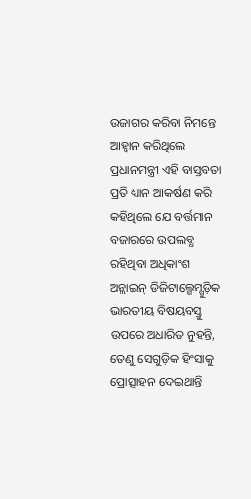ଉଜାଗର କରିବା ନିମନ୍ତେ ଆହ୍ବାନ କରିଥିଲେ ପ୍ରଧାନମନ୍ତ୍ରୀ ଏହି ବାସ୍ତବତା ପ୍ରତି ଧ୍ୟାନ ଆକର୍ଷଣ କରି କହିଥିଲେ ଯେ ବର୍ତ୍ତମାନ ବଜାରରେ ଉପଲବ୍ଧ ରହିଥିବା ଅଧିକାଂଶ ଅନ୍ଲାଇନ୍ ଡିଜିଟାଲ୍ଗେମ୍ଗୁଡ଼ିକ ଭାରତୀୟ ବିଷୟବସ୍ତୁ ଉପରେ ଅଧାରିତ ନୁହନ୍ତି, ତେଣୁ ସେଗୁଡ଼ିକ ହିଂସାକୁ ପ୍ରୋତ୍ସାହନ ଦେଇଥାନ୍ତି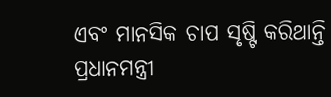ଏବଂ ମାନସିକ ଚାପ ସୃଷ୍ଟି କରିଥାନ୍ତି ପ୍ରଧାନମନ୍ତ୍ରୀ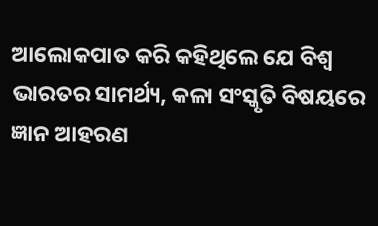ଆଲୋକପାତ କରି କହିଥିଲେ ଯେ ବିଶ୍ବ ଭାରତର ସାମର୍ଥ୍ୟ, କଳା ସଂସ୍କୃତି ବିଷୟରେ ଜ୍ଞାନ ଆହରଣ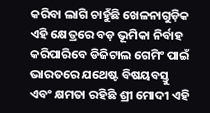କରିବା ଲାଗି ଚାହୁଁଛି ଖେଳନାଗୁଡ଼ିକ ଏହି କ୍ଷେତ୍ରରେ ବଡ଼ ଭୂମିକା ନିର୍ବାହ କରିପାରିବେ ଡିଜିଟାଲ ଗେମିଂ ପାଇଁ ଭାରତରେ ଯଥେଷ୍ଟ ବିଷୟବସ୍ତୁ ଏବଂ କ୍ଷମତା ରହିଛି ଶ୍ରୀ ମୋଦୀ ଏହି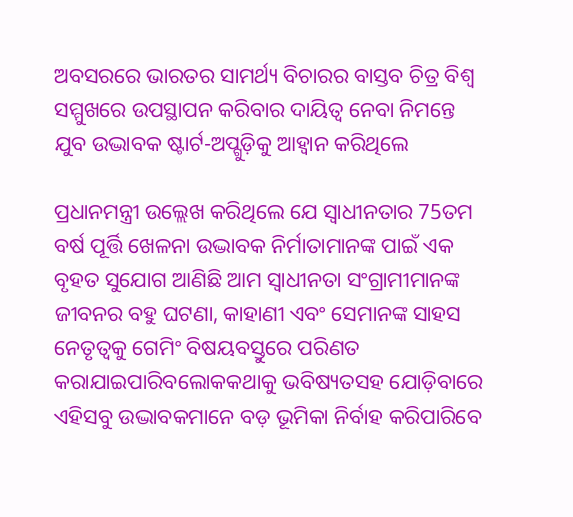ଅବସରରେ ଭାରତର ସାମର୍ଥ୍ୟ ବିଚାରର ବାସ୍ତବ ଚିତ୍ର ବିଶ୍ବ ସମ୍ମୁଖରେ ଉପସ୍ଥାପନ କରିବାର ଦାୟିତ୍ବ ନେବା ନିମନ୍ତେ ଯୁବ ଉଦ୍ଭାବକ ଷ୍ଟାର୍ଟ-ଅପ୍ଗୁଡ଼ିକୁ ଆହ୍ବାନ କରିଥିଲେ

ପ୍ରଧାନମନ୍ତ୍ରୀ ଉଲ୍ଲେଖ କରିଥିଲେ ଯେ ସ୍ବାଧୀନତାର 75ତମ ବର୍ଷ ପୂର୍ତ୍ତି ଖେଳନା ଉଦ୍ଭାବକ ନିର୍ମାତାମାନଙ୍କ ପାଇଁ ଏକ ବୃହତ ସୁଯୋଗ ଆଣିଛି ଆମ ସ୍ବାଧୀନତା ସଂଗ୍ରାମୀମାନଙ୍କ ଜୀବନର ବହୁ ଘଟଣା, କାହାଣୀ ଏବଂ ସେମାନଙ୍କ ସାହସ ନେତୃତ୍ବକୁ ଗେମିଂ ବିଷୟବସ୍ତୁରେ ପରିଣତ କରାଯାଇପାରିବଲୋକକଥାକୁ ଭବିଷ୍ୟତସହ ଯୋଡ଼ିବାରେ ଏହିସବୁ ଉଦ୍ଭାବକମାନେ ବଡ଼ ଭୂମିକା ନିର୍ବାହ କରିପାରିବେ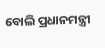ବୋଲି ପ୍ରଧାନମନ୍ତ୍ରୀ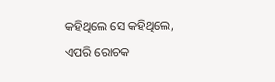କହିଥିଲେ ସେ କହିଥିଲେ, ଏପରି ରୋଚକ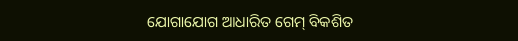ଯୋଗାଯୋଗ ଆଧାରିତ ଗେମ୍ ବିକଶିତ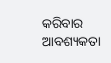କରିବାର ଆବଶ୍ୟକତା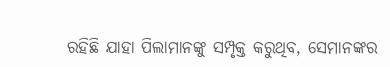ରହିଛି ଯାହା ପିଲାମାନଙ୍କୁ ସମ୍ପୃକ୍ତ କରୁଥିବ, ସେମାନଙ୍କର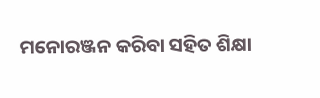ମନୋରଞ୍ଜନ କରିବା ସହିତ ଶିକ୍ଷା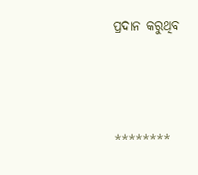ପ୍ରଦାନ କରୁଥିବ



********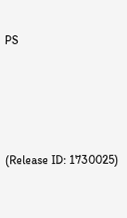PS





(Release ID: 1730025)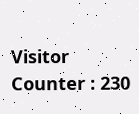Visitor Counter : 230